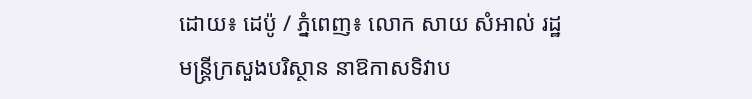ដោយ៖ ដេប៉ូ / ភ្នំពេញ៖ លោក សាយ សំអាល់ រដ្ឋមន្ត្រីក្រសួងបរិស្ថាន នាឱកាសទិវាប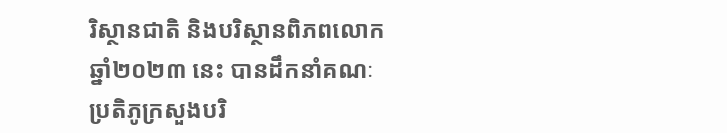រិស្ថានជាតិ និងបរិស្ថានពិភពលោក ឆ្នាំ២០២៣ នេះ បានដឹកនាំគណៈប្រតិភូក្រសួងបរិ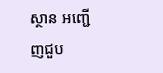ស្ថាន អញ្ជើញជួប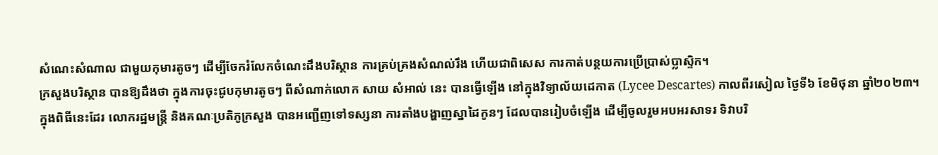សំណេះសំណាល ជាមួយកុមារតូចៗ ដើម្បីចែករំលែកចំណេះដឹងបរិស្ថាន ការគ្រប់គ្រងសំណល់រឹង ហើយជាពិសេស ការកាត់បន្ថយការប្រើប្រាស់ប្លាស្ទិក។
ក្រសួងបរិស្ថាន បានឱ្យដឹងថា ក្នុងការចុះជូបកុមារតូចៗ ពីសំណាក់លោក សាយ សំអាល់ នេះ បានធ្វើឡើង នៅក្នុងវិទ្យាល័យដេកាត (Lycee Descartes) កាលពីរសៀល ថ្ងៃទី៦ ខែមិថុនា ឆ្នាំ២០២៣។
ក្នុងពិធីនេះដែរ លោករដ្ឋមន្ត្រី និងគណៈប្រតិភូក្រសួង បានអញ្ជើញទៅទស្សនា ការតាំងបង្ហាញស្នាដៃកូនៗ ដែលបានរៀបចំឡេីង ដេីម្បីចូលរួមអបអរសាទរ ទិវាបរិ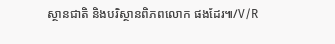ស្ថានជាតិ និងបរិស្ថានពិភពលោក ផងដែរ៕/V/R